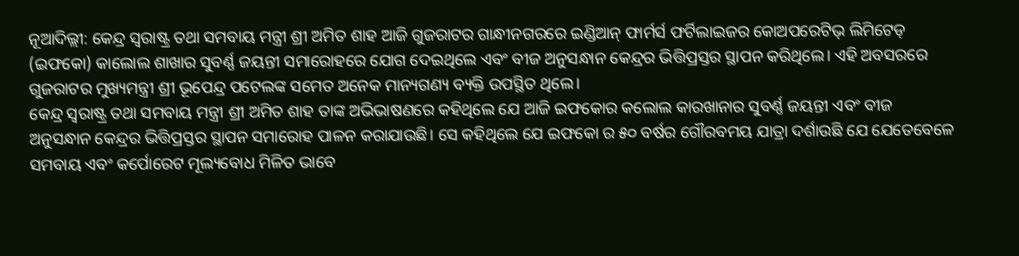ନୂଆଦିଲ୍ଲୀ: କେନ୍ଦ୍ର ସ୍ୱରାଷ୍ଟ୍ର ତଥା ସମବାୟ ମନ୍ତ୍ରୀ ଶ୍ରୀ ଅମିତ ଶାହ ଆଜି ଗୁଜରାଟର ଗାନ୍ଧୀନଗରରେ ଇଣ୍ଡିଆନ୍ ଫାର୍ମର୍ସ ଫର୍ଟିଲାଇଜର କୋଅପରେଟିଭ୍ ଲିମିଟେଡ୍ (ଇଫକୋ) କାଲୋଲ ଶାଖାର ସୁବର୍ଣ୍ଣ ଜୟନ୍ତୀ ସମାରୋହରେ ଯୋଗ ଦେଇଥିଲେ ଏବଂ ବୀଜ ଅନୁସନ୍ଧାନ କେନ୍ଦ୍ରର ଭିତ୍ତିପ୍ରସ୍ତର ସ୍ଥାପନ କରିଥିଲେ। ଏହି ଅବସରରେ ଗୁଜରାଟର ମୁଖ୍ୟମନ୍ତ୍ରୀ ଶ୍ରୀ ଭୂପେନ୍ଦ୍ର ପଟେଲଙ୍କ ସମେତ ଅନେକ ମାନ୍ୟଗଣ୍ୟ ବ୍ୟକ୍ତି ଉପସ୍ଥିତ ଥିଲେ।
କେନ୍ଦ୍ର ସ୍ୱରାଷ୍ଟ୍ର ତଥା ସମବାୟ ମନ୍ତ୍ରୀ ଶ୍ରୀ ଅମିତ ଶାହ ତାଙ୍କ ଅଭିଭାଷଣରେ କହିଥିଲେ ଯେ ଆଜି ଇଫକୋର କଲୋଲ କାରଖାନାର ସୁବର୍ଣ୍ଣ ଜୟନ୍ତୀ ଏବଂ ବୀଜ ଅନୁସନ୍ଧାନ କେନ୍ଦ୍ରର ଭିତ୍ତିପ୍ରସ୍ତର ସ୍ଥାପନ ସମାରୋହ ପାଳନ କରାଯାଉଛି। ସେ କହିଥିଲେ ଯେ ଇଫକୋ ର ୫୦ ବର୍ଷର ଗୌରବମୟ ଯାତ୍ରା ଦର୍ଶାଉଛି ଯେ ଯେତେବେଳେ ସମବାୟ ଏବଂ କର୍ପୋରେଟ ମୂଲ୍ୟବୋଧ ମିଳିତ ଭାବେ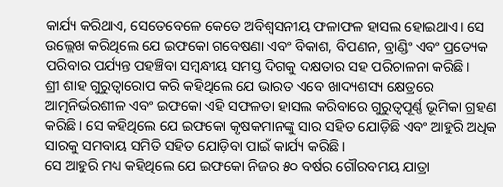କାର୍ଯ୍ୟ କରିଥାଏ, ସେତେବେଳେ କେତେ ଅବିଶ୍ୱସନୀୟ ଫଳାଫଳ ହାସଲ ହୋଇଥାଏ। ସେ ଉଲ୍ଲେଖ କରିଥିଲେ ଯେ ଇଫକୋ ଗବେଷଣା ଏବଂ ବିକାଶ, ବିପଣନ, ବ୍ରାଣ୍ଡିଂ ଏବଂ ପ୍ରତ୍ୟେକ ପରିବାର ପର୍ଯ୍ୟନ୍ତ ପହଞ୍ଚିବା ସମ୍ବନ୍ଧୀୟ ସମସ୍ତ ଦିଗକୁ ଦକ୍ଷତାର ସହ ପରିଚାଳନା କରିଛି।
ଶ୍ରୀ ଶାହ ଗୁରୁତ୍ୱାରୋପ କରି କହିଥିଲେ ଯେ ଭାରତ ଏବେ ଖାଦ୍ୟଶସ୍ୟ କ୍ଷେତ୍ରରେ ଆତ୍ମନିର୍ଭରଶୀଳ ଏବଂ ଇଫକୋ ଏହି ସଫଳତା ହାସଲ କରିବାରେ ଗୁରୁତ୍ୱପୂର୍ଣ୍ଣ ଭୂମିକା ଗ୍ରହଣ କରିଛି। ସେ କହିଥିଲେ ଯେ ଇଫକୋ କୃଷକମାନଙ୍କୁ ସାର ସହିତ ଯୋଡ଼ିଛି ଏବଂ ଆହୁରି ଅଧିକ ସାରକୁ ସମବାୟ ସମିତି ସହିତ ଯୋଡ଼ିବା ପାଇଁ କାର୍ଯ୍ୟ କରିଛି।
ସେ ଆହୁରି ମଧ୍ୟ କହିଥିଲେ ଯେ ଇଫକୋ ନିଜର ୫୦ ବର୍ଷର ଗୌରବମୟ ଯାତ୍ରା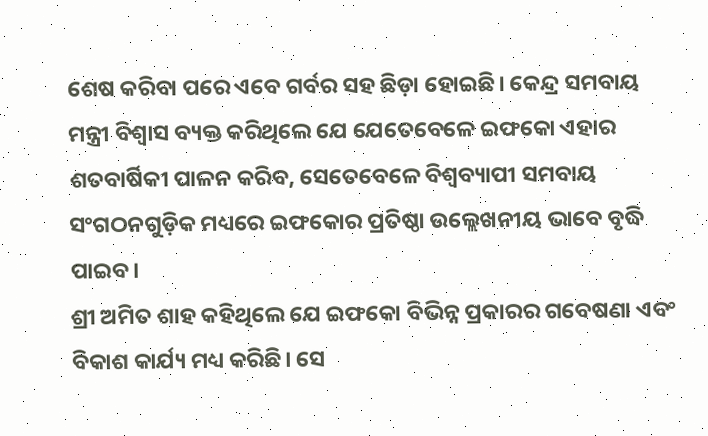ଶେଷ କରିବା ପରେ ଏବେ ଗର୍ବର ସହ ଛିଡ଼ା ହୋଇଛି। କେନ୍ଦ୍ର ସମବାୟ ମନ୍ତ୍ରୀ ବିଶ୍ୱାସ ବ୍ୟକ୍ତ କରିଥିଲେ ଯେ ଯେତେବେଳେ ଇଫକୋ ଏହାର ଶତବାର୍ଷିକୀ ପାଳନ କରିବ, ସେତେବେଳେ ବିଶ୍ୱବ୍ୟାପୀ ସମବାୟ ସଂଗଠନଗୁଡ଼ିକ ମଧ୍ୟରେ ଇଫକୋର ପ୍ରତିଷ୍ଠା ଉଲ୍ଲେଖନୀୟ ଭାବେ ବୃଦ୍ଧି ପାଇବ।
ଶ୍ରୀ ଅମିତ ଶାହ କହିଥିଲେ ଯେ ଇଫକୋ ବିଭିନ୍ନ ପ୍ରକାରର ଗବେଷଣା ଏବଂ ବିକାଶ କାର୍ଯ୍ୟ ମଧ୍ୟ କରିଛି। ସେ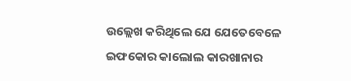ଉଲ୍ଲେଖ କରିଥିଲେ ଯେ ଯେତେବେଳେ ଇଫକୋର କାଲୋଲ କାରଖାନାର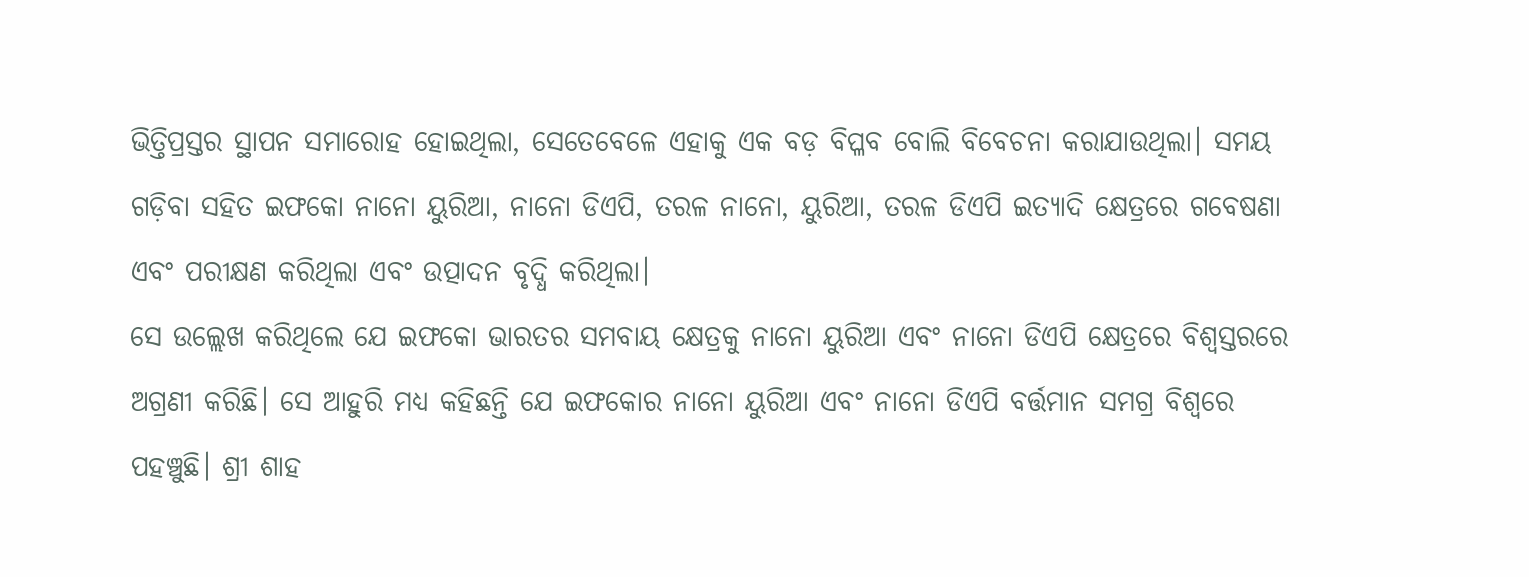ଭିତ୍ତିପ୍ରସ୍ତର ସ୍ଥାପନ ସମାରୋହ ହୋଇଥିଲା, ସେତେବେଳେ ଏହାକୁ ଏକ ବଡ଼ ବିପ୍ଳବ ବୋଲି ବିବେଚନା କରାଯାଉଥିଲା। ସମୟ ଗଡ଼ିବା ସହିତ ଇଫକୋ ନାନୋ ୟୁରିଆ, ନାନୋ ଡିଏପି, ତରଳ ନାନୋ, ୟୁରିଆ, ତରଳ ଡିଏପି ଇତ୍ୟାଦି କ୍ଷେତ୍ରରେ ଗବେଷଣା ଏବଂ ପରୀକ୍ଷଣ କରିଥିଲା ଏବଂ ଉତ୍ପାଦନ ବୃଦ୍ଧି କରିଥିଲା।
ସେ ଉଲ୍ଲେଖ କରିଥିଲେ ଯେ ଇଫକୋ ଭାରତର ସମବାୟ କ୍ଷେତ୍ରକୁ ନାନୋ ୟୁରିଆ ଏବଂ ନାନୋ ଡିଏପି କ୍ଷେତ୍ରରେ ବିଶ୍ୱସ୍ତରରେ ଅଗ୍ରଣୀ କରିଛି। ସେ ଆହୁରି ମଧ୍ୟ କହିଛନ୍ତି ଯେ ଇଫକୋର ନାନୋ ୟୁରିଆ ଏବଂ ନାନୋ ଡିଏପି ବର୍ତ୍ତମାନ ସମଗ୍ର ବିଶ୍ୱରେ ପହଞ୍ଚୁଛି। ଶ୍ରୀ ଶାହ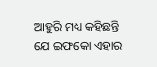ଆହୁରି ମଧ୍ୟ କହିଛନ୍ତି ଯେ ଇଫକୋ ଏହାର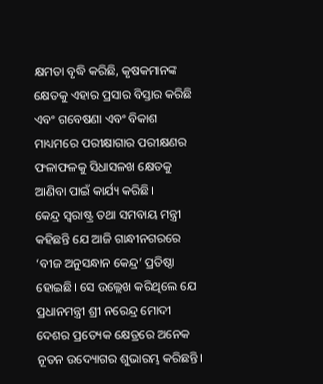କ୍ଷମତା ବୃଦ୍ଧି କରିଛି, କୃଷକମାନଙ୍କ କ୍ଷେତକୁ ଏହାର ପ୍ରସାର ବିସ୍ତାର କରିଛି ଏବଂ ଗବେଷଣା ଏବଂ ବିକାଶ ମାଧ୍ୟମରେ ପରୀକ୍ଷାଗାର ପରୀକ୍ଷଣର ଫଳାଫଳକୁ ସିଧାସଳଖ କ୍ଷେତକୁ ଆଣିବା ପାଇଁ କାର୍ଯ୍ୟ କରିଛି।
କେନ୍ଦ୍ର ସ୍ୱରାଷ୍ଟ୍ର ତଥା ସମବାୟ ମନ୍ତ୍ରୀ କହିଛନ୍ତି ଯେ ଆଜି ଗାନ୍ଧୀନଗରରେ ‘ବୀଜ ଅନୁସନ୍ଧାନ କେନ୍ଦ୍ର’ ପ୍ରତିଷ୍ଠା ହୋଇଛି। ସେ ଉଲ୍ଲେଖ କରିଥିଲେ ଯେ ପ୍ରଧାନମନ୍ତ୍ରୀ ଶ୍ରୀ ନରେନ୍ଦ୍ର ମୋଦୀ ଦେଶର ପ୍ରତ୍ୟେକ କ୍ଷେତ୍ରରେ ଅନେକ ନୂତନ ଉଦ୍ୟୋଗର ଶୁଭାରମ୍ଭ କରିଛନ୍ତି।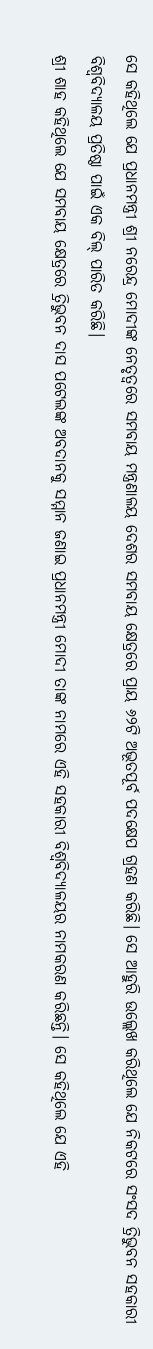ସେ କହିଥିଲେ ଯେ ପ୍ରଧାନମନ୍ତ୍ରୀ ଶ୍ରୀ ନରେନ୍ଦ୍ର ମୋଦୀଙ୍କ ନେତୃତ୍ୱରେ ସମବାୟ ମନ୍ତ୍ରଣାଳୟ ଦେଶର ସମବାୟ କ୍ଷେତ୍ରରେ ପ୍ରାୟ ୬୨ଟି ଅଭୂତପୂର୍ବ ପଦକ୍ଷେପ ଗ୍ରହଣ କରିଛି। ସେ ଆହୁରି ଉଲ୍ଲେଖ କରିଥିଲେ ଯେ ନିକଟରେ ସଂସଦ ତ୍ରିଭୁବନ ସହକାରୀ ବିଶ୍ୱବିଦ୍ୟାଳୟ ପ୍ରତିଷ୍ଠା ପାଇଁ ଏକ ବିଲ୍ ପାରିତ କରିଛି।
ଶ୍ରୀ ଶାହ କହିଥିଲେ ଯେ ସମବାୟ କ୍ଷେତ୍ରରେ ତ୍ରିଭୁବନ ଦାସ ପଟେଲଙ୍କ ଅବଦାନକୁ ସମ୍ମାନ ଜଣାଇ ପ୍ରଧାନମନ୍ତ୍ରୀ ମୋଦୀ ତାଙ୍କ ନାମରେ ଏହି ସହକାରୀ ବିଶ୍ୱବିଦ୍ୟାଳୟର ନାମକରଣ କରିଛନ୍ତି। ସେ କହିଥିଲେ ଯେ ଏହି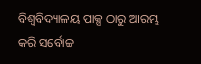ବିଶ୍ୱବିଦ୍ୟାଳୟ ପାକ୍ସ ଠାରୁ ଆରମ୍ଭ କରି ସର୍ବୋଚ୍ଚ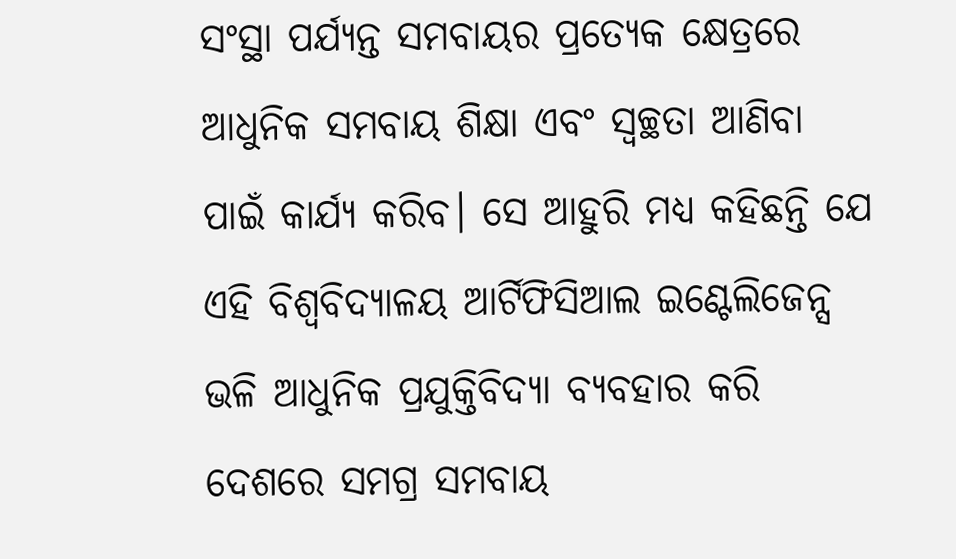ସଂସ୍ଥା ପର୍ଯ୍ୟନ୍ତ ସମବାୟର ପ୍ରତ୍ୟେକ କ୍ଷେତ୍ରରେ ଆଧୁନିକ ସମବାୟ ଶିକ୍ଷା ଏବଂ ସ୍ୱଚ୍ଛତା ଆଣିବା ପାଇଁ କାର୍ଯ୍ୟ କରିବ। ସେ ଆହୁରି ମଧ୍ୟ କହିଛନ୍ତି ଯେ ଏହି ବିଶ୍ୱବିଦ୍ୟାଳୟ ଆର୍ଟିଫିସିଆଲ ଇଣ୍ଟେଲିଜେନ୍ସ ଭଳି ଆଧୁନିକ ପ୍ରଯୁକ୍ତିବିଦ୍ୟା ବ୍ୟବହାର କରି ଦେଶରେ ସମଗ୍ର ସମବାୟ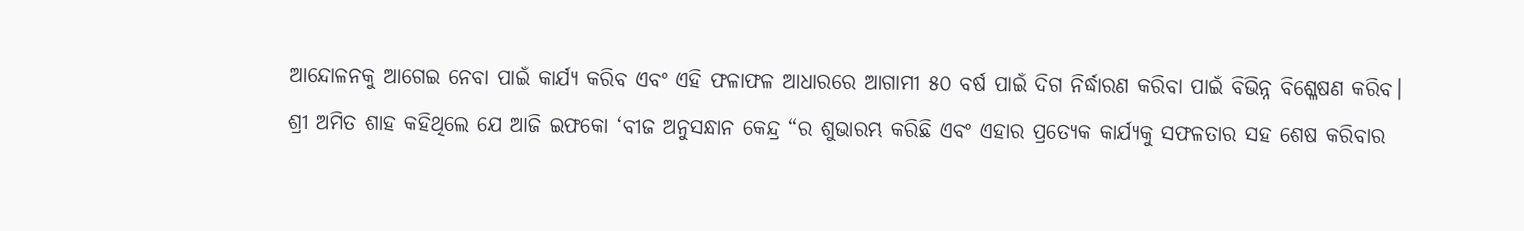ଆନ୍ଦୋଳନକୁ ଆଗେଇ ନେବା ପାଇଁ କାର୍ଯ୍ୟ କରିବ ଏବଂ ଏହି ଫଳାଫଳ ଆଧାରରେ ଆଗାମୀ ୫୦ ବର୍ଷ ପାଇଁ ଦିଗ ନିର୍ଦ୍ଧାରଣ କରିବା ପାଇଁ ବିଭିନ୍ନ ବିଶ୍ଳେଷଣ କରିବ।
ଶ୍ରୀ ଅମିତ ଶାହ କହିଥିଲେ ଯେ ଆଜି ଇଫକୋ ‘ବୀଜ ଅନୁସନ୍ଧାନ କେନ୍ଦ୍ର “ର ଶୁଭାରମ୍ଭ କରିଛି ଏବଂ ଏହାର ପ୍ରତ୍ୟେକ କାର୍ଯ୍ୟକୁ ସଫଳତାର ସହ ଶେଷ କରିବାର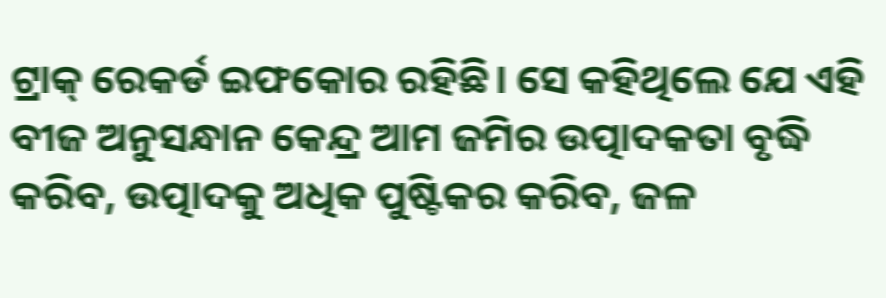ଟ୍ରାକ୍ ରେକର୍ଡ ଇଫକୋର ରହିଛି। ସେ କହିଥିଲେ ଯେ ଏହି ବୀଜ ଅନୁସନ୍ଧାନ କେନ୍ଦ୍ର ଆମ ଜମିର ଉତ୍ପାଦକତା ବୃଦ୍ଧି କରିବ, ଉତ୍ପାଦକୁ ଅଧିକ ପୁଷ୍ଟିକର କରିବ, ଜଳ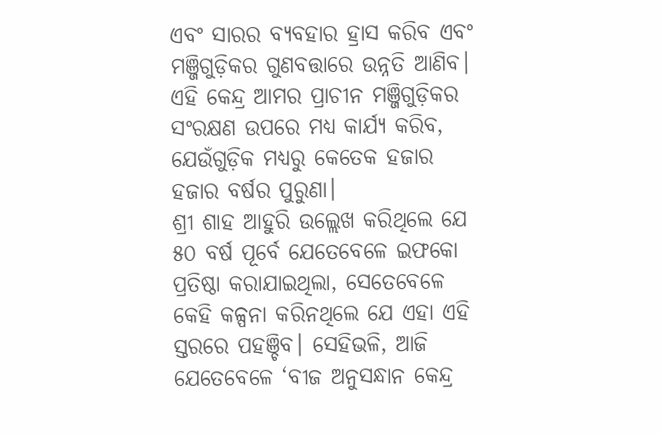ଏବଂ ସାରର ବ୍ୟବହାର ହ୍ରାସ କରିବ ଏବଂ ମଞ୍ଜିଗୁଡ଼ିକର ଗୁଣବତ୍ତାରେ ଉନ୍ନତି ଆଣିବ। ଏହି କେନ୍ଦ୍ର ଆମର ପ୍ରାଚୀନ ମଞ୍ଜିଗୁଡ଼ିକର ସଂରକ୍ଷଣ ଉପରେ ମଧ୍ୟ କାର୍ଯ୍ୟ କରିବ, ଯେଉଁଗୁଡ଼ିକ ମଧ୍ୟରୁ କେତେକ ହଜାର ହଜାର ବର୍ଷର ପୁରୁଣା।
ଶ୍ରୀ ଶାହ ଆହୁରି ଉଲ୍ଲେଖ କରିଥିଲେ ଯେ ୫୦ ବର୍ଷ ପୂର୍ବେ ଯେତେବେଳେ ଇଫକୋ ପ୍ରତିଷ୍ଠା କରାଯାଇଥିଲା, ସେତେବେଳେ କେହି କଳ୍ପନା କରିନଥିଲେ ଯେ ଏହା ଏହି ସ୍ତରରେ ପହଞ୍ଚିବ। ସେହିଭଳି, ଆଜି ଯେତେବେଳେ ‘ବୀଜ ଅନୁସନ୍ଧାନ କେନ୍ଦ୍ର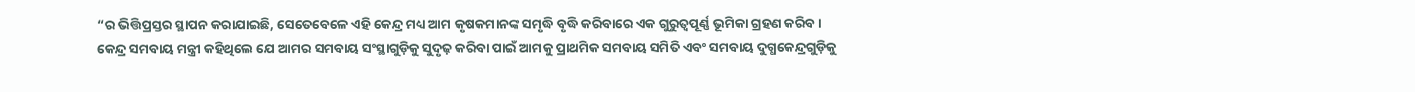“ର ଭିତ୍ତିପ୍ରସ୍ତର ସ୍ଥାପନ କରାଯାଇଛି, ସେତେବେଳେ ଏହି କେନ୍ଦ୍ର ମଧ୍ୟ ଆମ କୃଷକମାନଙ୍କ ସମୃଦ୍ଧି ବୃଦ୍ଧି କରିବାରେ ଏକ ଗୁରୁତ୍ୱପୂର୍ଣ୍ଣ ଭୂମିକା ଗ୍ରହଣ କରିବ।
କେନ୍ଦ୍ର ସମବାୟ ମନ୍ତ୍ରୀ କହିଥିଲେ ଯେ ଆମର ସମବାୟ ସଂସ୍ଥାଗୁଡ଼ିକୁ ସୁଦୃଢ଼ କରିବା ପାଇଁ ଆମକୁ ପ୍ରାଥମିକ ସମବାୟ ସମିତି ଏବଂ ସମବାୟ ଦୁଗ୍ଧକେନ୍ଦ୍ରଗୁଡ଼ିକୁ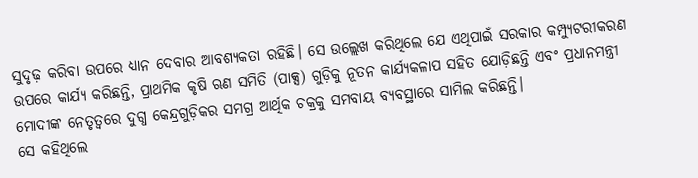ସୁଦୃଢ଼ କରିବା ଉପରେ ଧ୍ୟାନ ଦେବାର ଆବଶ୍ୟକତା ରହିଛି। ସେ ଉଲ୍ଲେଖ କରିଥିଲେ ଯେ ଏଥିପାଇଁ ସରକାର କମ୍ପ୍ୟୁଟରୀକରଣ ଉପରେ କାର୍ଯ୍ୟ କରିଛନ୍ତି, ପ୍ରାଥମିକ କୃଷି ଋଣ ସମିତି (ପାକ୍ସ) ଗୁଡ଼ିକୁ ନୂତନ କାର୍ଯ୍ୟକଳାପ ସହିତ ଯୋଡ଼ିଛନ୍ତି ଏବଂ ପ୍ରଧାନମନ୍ତ୍ରୀ ମୋଦୀଙ୍କ ନେତୃତ୍ୱରେ ଦୁଗ୍ଧ କେନ୍ଦ୍ରଗୁଡ଼ିକର ସମଗ୍ର ଆର୍ଥିକ ଚକ୍ରକୁ ସମବାୟ ବ୍ୟବସ୍ଥାରେ ସାମିଲ କରିଛନ୍ତି।
ସେ କହିଥିଲେ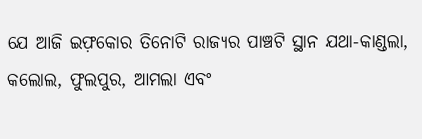ଯେ ଆଜି ଇଫ଼କୋର ତିନୋଟି ରାଜ୍ୟର ପାଞ୍ଚଟି ସ୍ଥାନ ଯଥା-କାଣ୍ଡଲା, କଲୋଲ, ଫୁଲପୁର, ଆମଲା ଏବଂ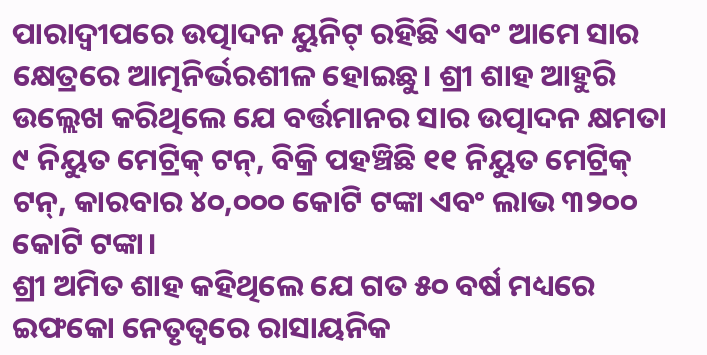ପାରାଦ୍ବୀପରେ ଉତ୍ପାଦନ ୟୁନିଟ୍ ରହିଛି ଏବଂ ଆମେ ସାର କ୍ଷେତ୍ରରେ ଆତ୍ମନିର୍ଭରଶୀଳ ହୋଇଛୁ। ଶ୍ରୀ ଶାହ ଆହୁରି ଉଲ୍ଲେଖ କରିଥିଲେ ଯେ ବର୍ତ୍ତମାନର ସାର ଉତ୍ପାଦନ କ୍ଷମତା ୯ ନିୟୁତ ମେଟ୍ରିକ୍ ଟନ୍, ବିକ୍ରି ପହଞ୍ଚିଛି ୧୧ ନିୟୁତ ମେଟ୍ରିକ୍ ଟନ୍, କାରବାର ୪୦,୦୦୦ କୋଟି ଟଙ୍କା ଏବଂ ଲାଭ ୩୨୦୦ କୋଟି ଟଙ୍କା।
ଶ୍ରୀ ଅମିତ ଶାହ କହିଥିଲେ ଯେ ଗତ ୫୦ ବର୍ଷ ମଧ୍ୟରେ ଇଫକୋ ନେତୃତ୍ୱରେ ରାସାୟନିକ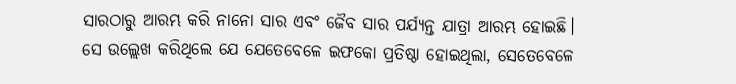ସାରଠାରୁ ଆରମ୍ଭ କରି ନାନୋ ସାର ଏବଂ ଜୈବ ସାର ପର୍ଯ୍ୟନ୍ତ ଯାତ୍ରା ଆରମ୍ଭ ହୋଇଛି।
ସେ ଉଲ୍ଲେଖ କରିଥିଲେ ଯେ ଯେତେବେଳେ ଇଫକୋ ପ୍ରତିଷ୍ଠା ହୋଇଥିଲା, ସେତେବେଳେ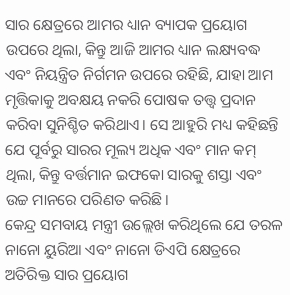ସାର କ୍ଷେତ୍ରରେ ଆମର ଧ୍ୟାନ ବ୍ୟାପକ ପ୍ରୟୋଗ ଉପରେ ଥିଲା, କିନ୍ତୁ ଆଜି ଆମର ଧ୍ୟାନ ଲକ୍ଷ୍ୟବଦ୍ଧ ଏବଂ ନିୟନ୍ତ୍ରିତ ନିର୍ଗମନ ଉପରେ ରହିଛି, ଯାହା ଆମ ମୃତ୍ତିକାକୁ ଅବକ୍ଷୟ ନକରି ପୋଷକ ତତ୍ତ୍ୱ ପ୍ରଦାନ କରିବା ସୁନିଶ୍ଚିତ କରିଥାଏ। ସେ ଆହୁରି ମଧ୍ୟ କହିଛନ୍ତି ଯେ ପୂର୍ବରୁ ସାରର ମୂଲ୍ୟ ଅଧିକ ଏବଂ ମାନ କମ୍ ଥିଲା, କିନ୍ତୁ ବର୍ତ୍ତମାନ ଇଫକୋ ସାରକୁ ଶସ୍ତା ଏବଂ ଉଚ୍ଚ ମାନରେ ପରିଣତ କରିଛି।
କେନ୍ଦ୍ର ସମବାୟ ମନ୍ତ୍ରୀ ଉଲ୍ଲେଖ କରିଥିଲେ ଯେ ତରଳ ନାନୋ ୟୁରିଆ ଏବଂ ନାନୋ ଡିଏପି କ୍ଷେତ୍ରରେ ଅତିରିକ୍ତ ସାର ପ୍ରୟୋଗ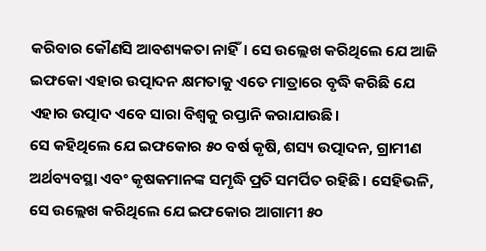କରିବାର କୌଣସି ଆବଶ୍ୟକତା ନାହିଁ। ସେ ଉଲ୍ଲେଖ କରିଥିଲେ ଯେ ଆଜି ଇଫକୋ ଏହାର ଉତ୍ପାଦନ କ୍ଷମତାକୁ ଏତେ ମାତ୍ରାରେ ବୃଦ୍ଧି କରିଛି ଯେ ଏହାର ଉତ୍ପାଦ ଏବେ ସାରା ବିଶ୍ୱକୁ ରପ୍ତାନି କରାଯାଉଛି।
ସେ କହିଥିଲେ ଯେ ଇଫକୋର ୫୦ ବର୍ଷ କୃଷି, ଶସ୍ୟ ଉତ୍ପାଦନ, ଗ୍ରାମୀଣ ଅର୍ଥବ୍ୟବସ୍ଥା ଏବଂ କୃଷକମାନଙ୍କ ସମୃଦ୍ଧି ପ୍ରତି ସମର୍ପିତ ରହିଛି। ସେହିଭଳି, ସେ ଉଲ୍ଲେଖ କରିଥିଲେ ଯେ ଇଫକୋର ଆଗାମୀ ୫୦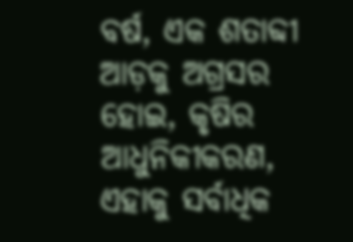ବର୍ଷ, ଏକ ଶତାବ୍ଦୀ ଆଡ଼କୁ ଅଗ୍ରସର ହୋଇ, କୃଷିର ଆଧୁନିକୀକରଣ, ଏହାକୁ ସର୍ବାଧିକ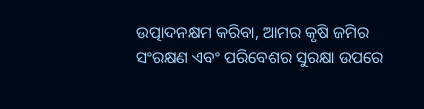ଉତ୍ପାଦନକ୍ଷମ କରିବା, ଆମର କୃଷି ଜମିର ସଂରକ୍ଷଣ ଏବଂ ପରିବେଶର ସୁରକ୍ଷା ଉପରେ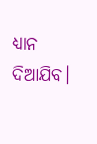ଧ୍ୟାନ ଦିଆଯିବ।